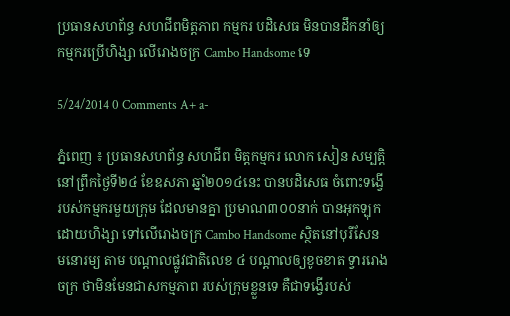ប្រធានសហព័ន្ធ សហជីពមិត្តភាព កម្មករ បដិសេធ មិនបានដឹកនាំឲ្យ កម្មករប្រើហិង្សា លើរោងចក្រ Cambo Handsome ទេ

5/24/2014 0 Comments A+ a-

ភ្នំពេញ ៖ ប្រធានសហព័ន្ធ សហជីព មិត្តកម្មករ លោក សៀន សម្បត្តិ នៅព្រឹកថ្ងៃទី២៤ ខែឧសភា ឆ្នាំ២០១៤នេះ បានបដិសេធ ចំពោះទង្វើ របស់កម្មករមួយក្រុម ដែលមានគ្នា ប្រមាណ៣០០នាក់ បានអុកឡុក ដោយហិង្សា ទៅលើរោងចក្រ Cambo Handsome ស្ថិតនៅបុរីសែន មនោរម្យ តាម បណ្តាលផ្លូវជាតិលេខ ៤ បណ្តាលឲ្យខូចខាត ទ្វាររោងចក្រ ថាមិនមែនជាសកម្មភាព របស់ក្រុមខ្លួនទេ គឺជាទង្វើរបស់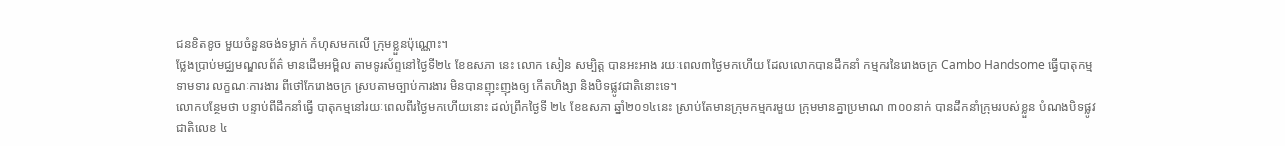ជនខិតខូច មួយចំនួនចង់ទម្លាក់ កំហុសមកលើ ក្រុមខ្លួនប៉ុណ្ណោះ។
ថ្លែងប្រាប់មជ្ឈមណ្ឌលព័ត៌ មានដើមអម្ពិល តាមទូរស័ព្ទនៅថ្ងៃទី២៤ ខែឧសភា នេះ លោក សៀន សម្បិត្ត បានអះអាង រយៈពេល៣ថ្ងៃមកហើយ ដែលលោកបានដឹកនាំ កម្មករនៃរោងចក្រ Cambo Handsome ធ្វើបាតុកម្មទាមទារ លក្ខណៈការងារ ពីថៅកែរោងចក្រ ស្របតាមច្បាប់ការងារ មិនបានញុះញុងឲ្យ កើតហិង្សា និងបិទផ្លូវជាតិនោះទេ។
លោកបន្ថែមថា បន្ទាប់ពីដឹកនាំធ្វើ បាតុកម្មនៅរយៈពេលពីរថ្ងៃមកហើយនោះ ដល់ព្រឹកថ្ងៃទី ២៤ ខែឧសភា ឆ្នាំ២០១៤នេះ ស្រាប់តែមានក្រុមកម្មករមួយ ក្រុមមានគ្នាប្រមាណ ៣០០នាក់ បានដឹកនាំក្រុមរបស់ខ្លួន បំណងបិទផ្លូវជាតិលេខ ៤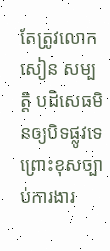តែត្រូវលោក សៀន សម្បត្តិ បដិសេធមិនឲ្យបិទផ្លូវទេ ព្រោះខុសច្បាប់ការងារ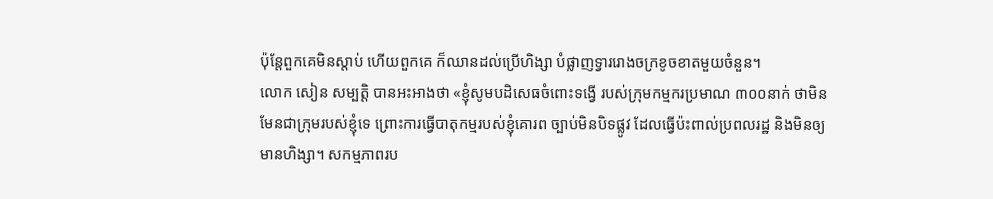ប៉ុន្តែពួកគេមិនស្តាប់ ហើយពួកគេ ក៏ឈានដល់ប្រើហិង្សា បំផ្លាញទ្វាររោងចក្រខូចខាតមួយចំនួន។
លោក សៀន សម្បតិ្ត បានអះអាងថា «ខ្ញុំសូមបដិសេធចំពោះទង្វើ របស់ក្រុមកម្មករប្រមាណ ៣០០នាក់ ថាមិនមែនជាក្រុមរបស់ខ្ញុំទេ ព្រោះការធ្វើបាតុកម្មរបស់ខ្ញុំគោរព ច្បាប់មិនបិទផ្លូវ ដែលធ្វើប៉ះពាល់ប្រពលរដ្ឋ និងមិនឲ្យមានហិង្សា។ សកម្មភាពរប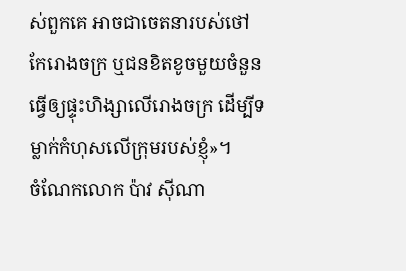ស់ពួកគេ អាចជាចេតនារបស់ថៅកែរោងចក្រ ឬជនខិតខូចមួយចំនួន ធ្វើឲ្យផ្ទុះហិង្សាលើរោងចក្រ ដើម្បីទម្លាក់កំហុសលើក្រុមរបស់ខ្ញុំ»។
ចំណែកលោក ប៉ាវ ស៊ីណា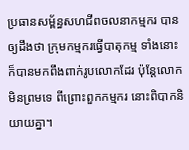ប្រធានសម្ព័ន្ធសហជីពចលនាកម្មករ បានឲ្យដឹងថា ក្រុមកម្មករធ្វើបាតុកម្ម ទាំងនោះ ក៏បានមកពឹងពាក់រូបលោកដែរ ប៉ុន្តែលោកមិនព្រមទេ ពីព្រោះពួកកម្មករ នោះពិបាកនិយាយគ្នា។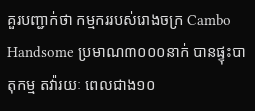គួរបញ្ជាក់ថា កម្មកររបស់រោងចក្រ Cambo Handsome ប្រមាណ៣០០០នាក់ បានផ្ទុះបាតុកម្ម តវ៉ារយៈ ពេលជាង១០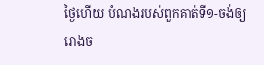ថ្ងៃហើយ បំណងរបស់ពួកគាត់ទី១-ចង់ឲ្យរោងច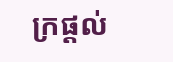ក្រផ្តល់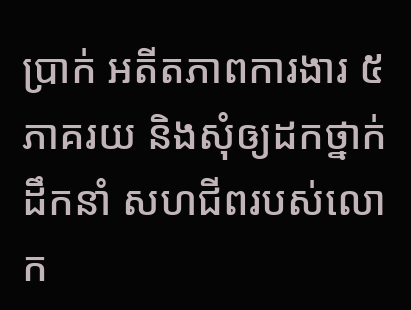ប្រាក់ អតីតភាពការងារ ៥ភាគរយ និងសុំឲ្យដកថ្នាក់ដឹកនាំ សហជីពរបស់លោក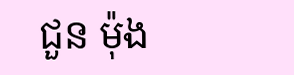ជួន ម៉ុង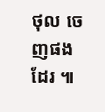ថុល ចេញផងដែរ ៕